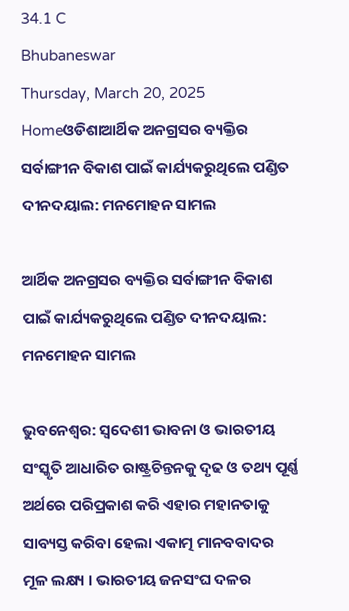34.1 C
Bhubaneswar
Thursday, March 20, 2025
Homeଓଡିଶାଆର୍ଥିକ ଅନଗ୍ରସର ବ୍ୟକ୍ତିର ସର୍ବାଙ୍ଗୀନ ବିକାଶ ପାଇଁ କାର୍ଯ୍ୟକରୁଥିଲେ ପଣ୍ଡିତ ଦୀନଦୟାଲ: ମନମୋହନ ସାମଲ

ଆର୍ଥିକ ଅନଗ୍ରସର ବ୍ୟକ୍ତିର ସର୍ବାଙ୍ଗୀନ ବିକାଶ ପାଇଁ କାର୍ଯ୍ୟକରୁଥିଲେ ପଣ୍ଡିତ ଦୀନଦୟାଲ: ମନମୋହନ ସାମଲ

ଭୁବନେଶ୍ୱର: ସ୍ୱଦେଶୀ ଭାବନା ଓ ଭାରତୀୟ ସଂସ୍କୃତି ଆଧାରିତ ରାଷ୍ଟ୍ରଚିନ୍ତନକୁ ଦୃଢ ଓ ତଥ୍ୟ ପୂର୍ଣ୍ଣ ଅର୍ଥରେ ପରିପ୍ରକାଶ କରି ଏହାର ମହାନତାକୁ ସାବ୍ୟସ୍ତ କରିବା ହେଲା ଏକାତ୍ମ ମାନବବାଦର ମୂଳ ଲକ୍ଷ୍ୟ । ଭାରତୀୟ ଜନସଂଘ ଦଳର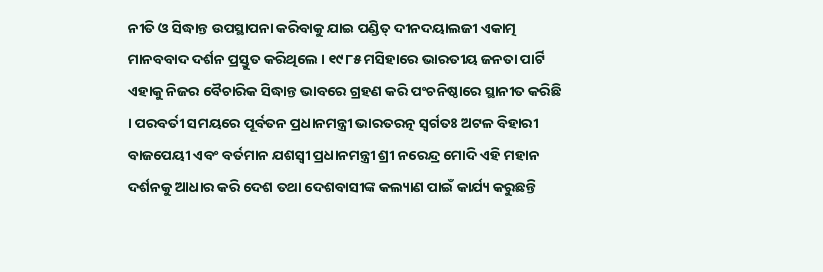ନୀତି ଓ ସିଦ୍ଧାନ୍ତ ଉପସ୍ଥାପନା କରିବାକୁ ଯାଇ ପଣ୍ଡିତ୍ ଦୀନଦୟାଲଜୀ ଏକାତ୍ମ ମାନବବାଦ ଦର୍ଶନ ପ୍ରସ୍ତୁତ କରିଥିଲେ । ୧୯୮୫ ମସିହାରେ ଭାରତୀୟ ଜନତା ପାର୍ଟି ଏହାକୁ ନିଜର ବୈଚାରିକ ସିଦ୍ଧାନ୍ତ ଭାବରେ ଗ୍ରହଣ କରି ପଂଚନିଷ୍ଠାରେ ସ୍ଥାନୀତ କରିଛି । ପରବର୍ତୀ ସମୟରେ ପୂର୍ବତନ ପ୍ରଧାନମନ୍ତ୍ରୀ ଭାରତରତ୍ନ ସ୍ୱର୍ଗତଃ ଅଟଳ ବିହାରୀ ବାଜପେୟୀ ଏବଂ ବର୍ତମାନ ଯଶସ୍ୱୀ ପ୍ରଧାନମନ୍ତ୍ରୀ ଶ୍ରୀ ନରେନ୍ଦ୍ର ମୋଦି ଏହି ମହାନ ଦର୍ଶନକୁ ଆଧାର କରି ଦେଶ ତଥା ଦେଶବାସୀଙ୍କ କଲ୍ୟାଣ ପାଇଁ କାର୍ଯ୍ୟ କରୁଛନ୍ତି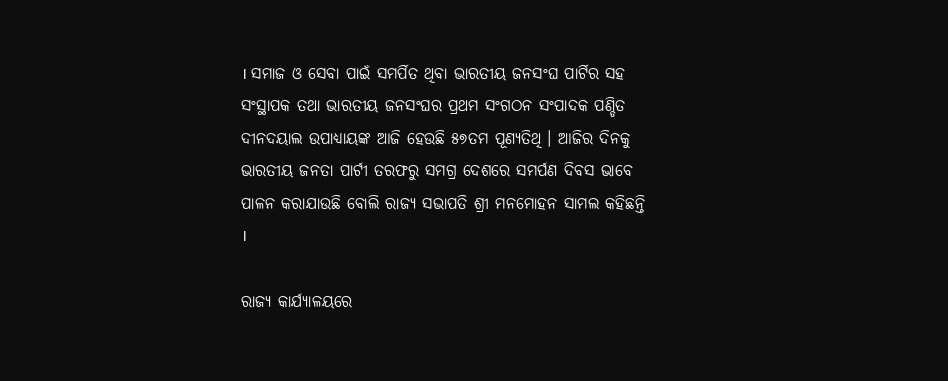। ସମାଜ ଓ ସେବା ପାଇଁ ସମର୍ପିତ ଥିବା ଭାରତୀୟ ଜନସଂଘ ପାର୍ଟିର ସହ ସଂସ୍ଥାପକ ତଥା ଭାରତୀୟ ଜନସଂଘର ପ୍ରଥମ ସଂଗଠନ ସଂପାଦକ ପଣ୍ଡିତ ଦୀନଦୟାଲ ଉପାଧ୍ୟାୟଙ୍କ ଆଜି ହେଉଛି ୫୭ତମ ପୂଣ୍ୟତିଥି । ଆଜିର ଦିନକୁ ଭାରତୀୟ ଜନତା ପାର୍ଟୀ ତରଫରୁ ସମଗ୍ର ଦେଶରେ ସମର୍ପଣ ଦିବସ ଭାବେ ପାଳନ କରାଯାଉଛି ବୋଲି ରାଜ୍ୟ ସଭାପତି ଶ୍ରୀ ମନମୋହନ ସାମଲ କହିଛନ୍ତି ।

ରାଜ୍ୟ କାର୍ଯ୍ୟାଳୟରେ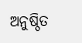ଅନୁଷ୍ଠିତ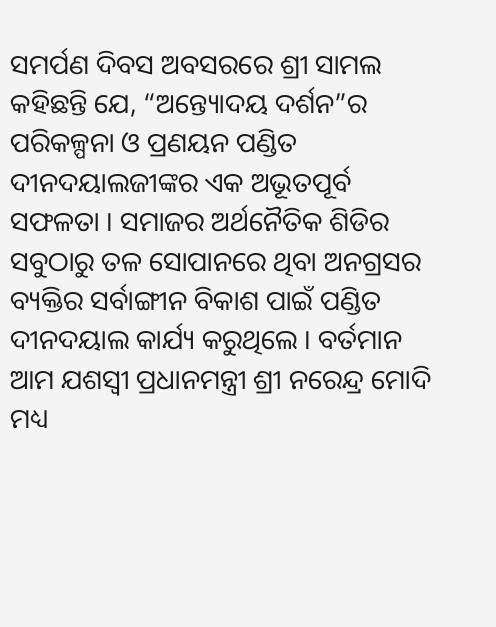ସମର୍ପଣ ଦିବସ ଅବସରରେ ଶ୍ରୀ ସାମଲ କହିଛନ୍ତି ଯେ, “ଅନ୍ତ୍ୟୋଦୟ ଦର୍ଶନ”ର ପରିକଳ୍ପନା ଓ ପ୍ରଣୟନ ପଣ୍ଡିତ ଦୀନଦୟାଲଜୀଙ୍କର ଏକ ଅଭୂତପୂର୍ବ ସଫଳତା । ସମାଜର ଅର୍ଥନୈତିକ ଶିଡିର ସବୁଠାରୁ ତଳ ସୋପାନରେ ଥିବା ଅନଗ୍ରସର ବ୍ୟକ୍ତିର ସର୍ବାଙ୍ଗୀନ ବିକାଶ ପାଇଁ ପଣ୍ଡିତ ଦୀନଦୟାଲ କାର୍ଯ୍ୟ କରୁଥିଲେ । ବର୍ତମାନ ଆମ ଯଶସ୍ୱୀ ପ୍ରଧାନମନ୍ତ୍ରୀ ଶ୍ରୀ ନରେନ୍ଦ୍ର ମୋଦି ମଧ୍ୟ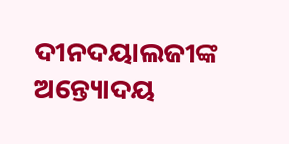ଦୀନଦୟାଲଜୀଙ୍କ ଅନ୍ତ୍ୟୋଦୟ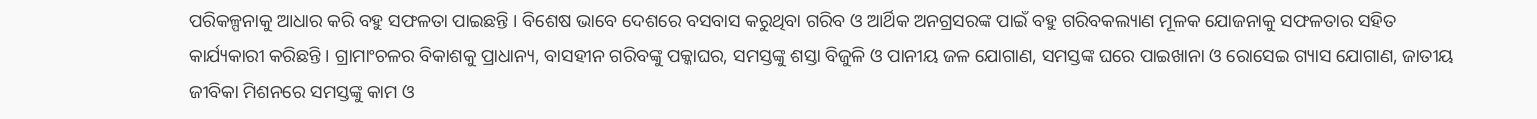ପରିକଳ୍ପନାକୁ ଆଧାର କରି ବହୁ ସଫଳତା ପାଇଛନ୍ତି । ବିଶେଷ ଭାବେ ଦେଶରେ ବସବାସ କରୁଥିବା ଗରିବ ଓ ଆର୍ଥିକ ଅନଗ୍ରସରଙ୍କ ପାଇଁ ବହୁ ଗରିବକଲ୍ୟାଣ ମୂଳକ ଯୋଜନାକୁ ସଫଳତାର ସହିତ କାର୍ଯ୍ୟକାରୀ କରିଛନ୍ତି । ଗ୍ରାମାଂଚଳର ବିକାଶକୁ ପ୍ରାଧାନ୍ୟ, ବାସହୀନ ଗରିବଙ୍କୁ ପକ୍କାଘର, ସମସ୍ତଙ୍କୁ ଶସ୍ତା ବିଜୁଳି ଓ ପାନୀୟ ଜଳ ଯୋଗାଣ, ସମସ୍ତଙ୍କ ଘରେ ପାଇଖାନା ଓ ରୋସେଇ ଗ୍ୟାସ ଯୋଗାଣ, ଜାତୀୟ ଜୀବିକା ମିଶନରେ ସମସ୍ତଙ୍କୁ କାମ ଓ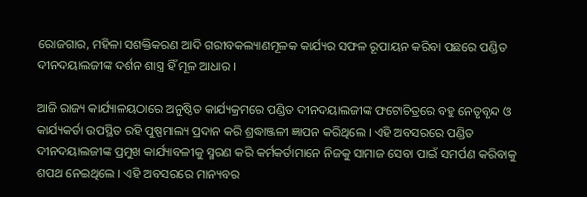ରୋଜଗାର, ମହିଳା ସଶକ୍ତିକରଣ ଆଦି ଗରୀବକଲ୍ୟାଣମୂଳକ କାର୍ଯ୍ୟର ସଫଳ ରୂପାୟନ କରିବା ପଛରେ ପଣ୍ଡିତ ଦୀନଦୟାଲଜୀଙ୍କ ଦର୍ଶନ ଶାସ୍ତ୍ର ହିଁ ମୂଳ ଆଧାର ।

ଆଜି ରାଜ୍ୟ କାର୍ଯ୍ୟାଳୟଠାରେ ଅନୁଷ୍ଠିତ କାର୍ଯ୍ୟକ୍ରମରେ ପଣ୍ଡିତ ଦୀନଦୟାଲଜୀଙ୍କ ଫଟୋଚିତ୍ରରେ ବହୁ ନେତୃବୃନ୍ଦ ଓ କାର୍ଯ୍ୟକର୍ତା ଉପସ୍ଥିତ ରହି ପୁଷ୍ପମାଲ୍ୟ ପ୍ରଦାନ କରି ଶ୍ରଦ୍ଧାଞ୍ଜଳୀ ଜ୍ଞାପନ କରିଥିଲେ । ଏହି ଅବସରରେ ପଣ୍ଡିତ ଦୀନଦୟାଲଜୀଙ୍କ ପ୍ରମୁଖ କାର୍ଯ୍ୟାବଳୀକୁ ସ୍ମରଣ କରି କର୍ମକର୍ତାମାନେ ନିଜକୁ ସାମାଜ ସେବା ପାଇଁ ସମର୍ପଣ କରିବାକୁ ଶପଥ ନେଇଥିଲେ । ଏହି ଅବସରରେ ମାନ୍ୟବର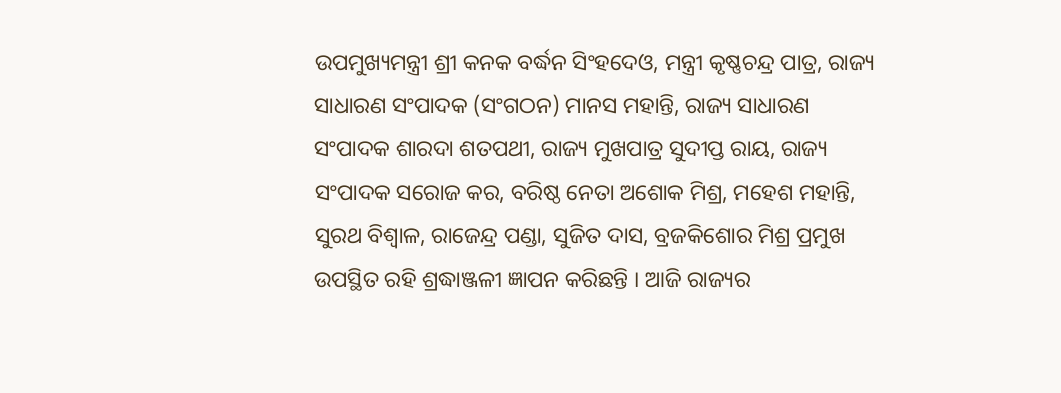ଉପମୁଖ୍ୟମନ୍ତ୍ରୀ ଶ୍ରୀ କନକ ବର୍ଦ୍ଧନ ସିଂହଦେଓ, ମନ୍ତ୍ରୀ କୃଷ୍ଣଚନ୍ଦ୍ର ପାତ୍ର, ରାଜ୍ୟ ସାଧାରଣ ସଂପାଦକ (ସଂଗଠନ) ମାନସ ମହାନ୍ତି, ରାଜ୍ୟ ସାଧାରଣ ସଂପାଦକ ଶାରଦା ଶତପଥୀ, ରାଜ୍ୟ ମୁଖପାତ୍ର ସୁଦୀପ୍ତ ରାୟ, ରାଜ୍ୟ ସଂପାଦକ ସରୋଜ କର, ବରିଷ୍ଠ ନେତା ଅଶୋକ ମିଶ୍ର, ମହେଶ ମହାନ୍ତି, ସୁରଥ ବିଶ୍ୱାଳ, ରାଜେନ୍ଦ୍ର ପଣ୍ଡା, ସୁଜିତ ଦାସ, ବ୍ରଜକିଶୋର ମିଶ୍ର ପ୍ରମୁଖ ଉପସ୍ଥିତ ରହି ଶ୍ରଦ୍ଧାଞ୍ଜଳୀ ଜ୍ଞାପନ କରିଛନ୍ତି । ଆଜି ରାଜ୍ୟର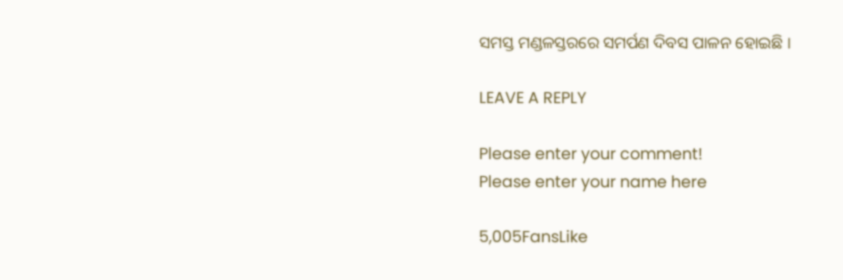ସମସ୍ତ ମଣ୍ଡଳସ୍ତରରେ ସମର୍ପଣ ଦିବସ ପାଳନ ହୋଇଛି ।

LEAVE A REPLY

Please enter your comment!
Please enter your name here

5,005FansLike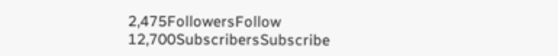2,475FollowersFollow
12,700SubscribersSubscribe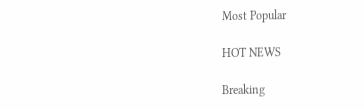Most Popular

HOT NEWS

Breaking